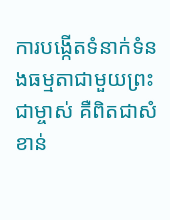ការបង្កើតទំនាក់ទំនងធម្មតាជាមួយព្រះជាម្ចាស់ គឺពិតជាសំខាន់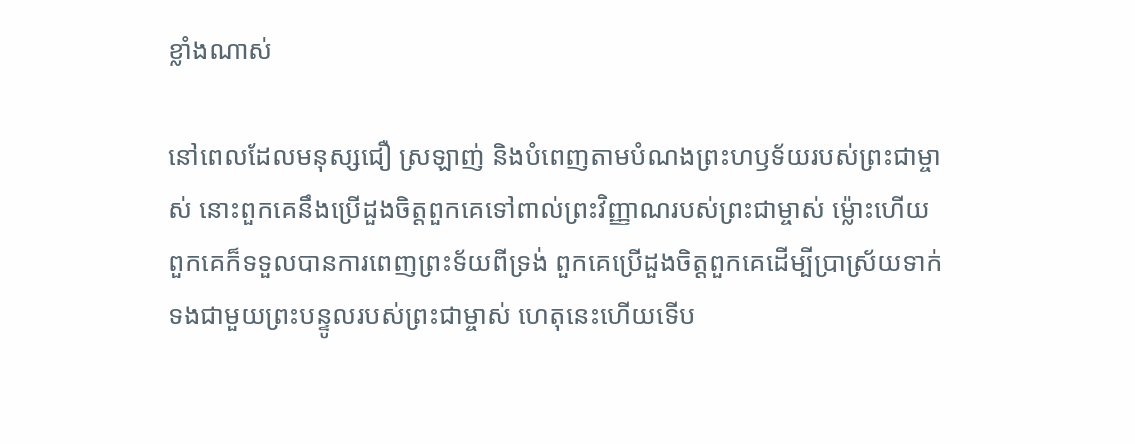ខ្លាំងណាស់

នៅពេលដែលមនុស្សជឿ ស្រឡាញ់ និងបំពេញតាមបំណងព្រះហឫទ័យរបស់ព្រះជាម្ចាស់ នោះពួកគេនឹងប្រើដួងចិត្តពួកគេទៅពាល់ព្រះវិញ្ញាណរបស់ព្រះជាម្ចាស់ ម្ល៉ោះហើយ ពួកគេក៏ទទួលបានការពេញព្រះទ័យពីទ្រង់ ពួកគេប្រើដួងចិត្តពួកគេដើម្បីប្រាស្រ័យទាក់ទងជាមួយព្រះបន្ទូលរបស់ព្រះជាម្ចាស់ ហេតុនេះហើយទើប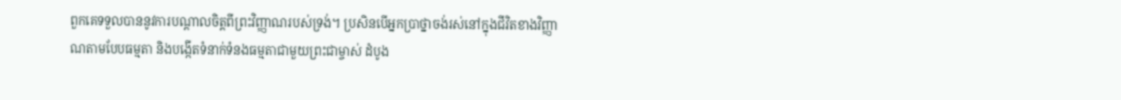ពួកគេទទួលបាននូវការបណ្ដាលចិត្តពីព្រះវិញ្ញាណរបស់ទ្រង់។ ប្រសិនបើអ្នកប្រាថ្នាចង់រស់នៅក្នុងជីវិតខាងវិញ្ញាណតាមបែបធម្មតា និងបង្កើតទំនាក់ទំនងធម្មតាជាមួយព្រះជាម្ចាស់ ដំបូង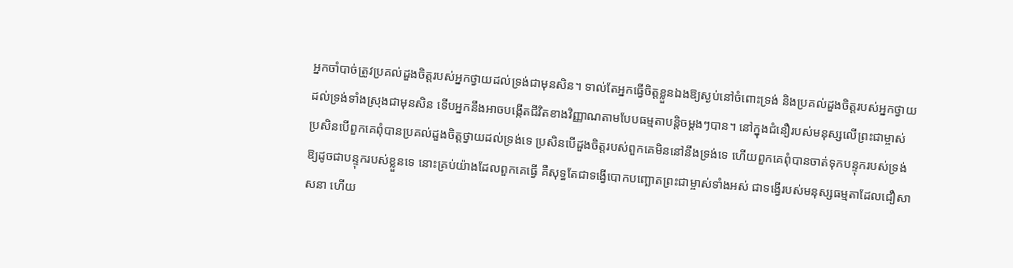អ្នកចាំបាច់ត្រូវប្រគល់ដួងចិត្តរបស់អ្នកថ្វាយដល់ទ្រង់ជាមុនសិន។ ទាល់តែអ្នកធ្វើចិត្តខ្លួនឯងឱ្យស្ងប់នៅចំពោះទ្រង់ និងប្រគល់ដួងចិត្តរបស់អ្នកថ្វាយដល់ទ្រង់ទាំងស្រុងជាមុនសិន ទើបអ្នកនឹងអាចបង្កើតជីវិតខាងវិញ្ញាណតាមបែបធម្មតាបន្តិចម្តងៗបាន។ នៅក្នុងជំនឿរបស់មនុស្សលើព្រះជាម្ចាស់ ប្រសិនបើពួកគេពុំបានប្រគល់ដួងចិត្តថ្វាយដល់ទ្រង់ទេ ប្រសិនបើដួងចិត្តរបស់ពួកគេមិននៅនឹងទ្រង់ទេ ហើយពួកគេពុំបានចាត់ទុកបន្ទុករបស់ទ្រង់ឱ្យដូចជាបន្ទុករបស់ខ្លួនទេ នោះគ្រប់យ៉ាងដែលពួកគេធ្វើ គឺសុទ្ធតែជាទង្វើបោកបញ្ឆោតព្រះជាម្ចាស់ទាំងអស់ ជាទង្វើរបស់មនុស្សធម្មតាដែលជឿសាសនា ហើយ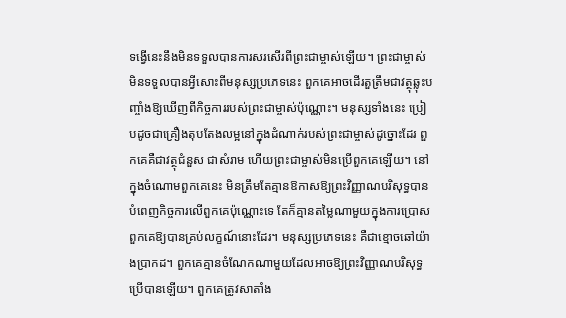ទង្វើនេះនឹងមិនទទួលបានការសរសើរពីព្រះជាម្ចាស់ឡើយ។ ព្រះជាម្ចាស់មិនទទួលបានអ្វីសោះពីមនុស្សប្រភេទនេះ ពួកគេអាចដើរតួត្រឹមជាវត្ថុឆ្លុះបញ្ចាំងឱ្យឃើញពីកិច្ចការរបស់ព្រះជាម្ចាស់ប៉ុណ្ណោះ។ មនុស្សទាំងនេះ ប្រៀបដូចជាគ្រឿងតុបតែងលម្អនៅក្នុងដំណាក់របស់ព្រះជាម្ចាស់ដូច្នោះដែរ ពួកគេគឺជាវត្ថុជំនួស ជាសំរាម ហើយព្រះជាម្ចាស់មិនប្រើពួកគេឡើយ។ នៅក្នុងចំណោមពួកគេនេះ មិនត្រឹមតែគ្មានឱកាសឱ្យព្រះវិញ្ញាណបរិសុទ្ធបានបំពេញកិច្ចការលើពួកគេប៉ុណ្ណោះទេ តែក៏គ្មានតម្លៃណាមួយក្នុងការប្រោសពួកគេឱ្យបានគ្រប់លក្ខណ៍នោះដែរ។ មនុស្សប្រភេទនេះ គឺជាខ្មោចឆៅយ៉ាងប្រាកដ។ ពួកគេគ្មានចំណែកណាមួយដែលអាចឱ្យព្រះវិញ្ញាណបរិសុទ្ធប្រើបានឡើយ។ ពួកគេត្រូវសាតាំង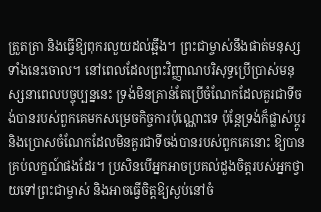ត្រួតត្រា និងធ្វើឱ្យពុករលួយដល់ឆ្អឹង។ ព្រះជាម្ចាស់នឹងផាត់មនុស្សទាំងនេះចោល។ នៅពេលដែលព្រះវិញ្ញាណបរិសុទ្ធប្រើប្រាស់មនុស្សនាពេលបច្ចុប្បន្ននេះ ទ្រង់មិនគ្រាន់តែប្រើចំណែកដែលគួរជាទីចង់បានរបស់ពួកគេមកសម្រេចកិច្ចការប៉ុណ្ណោះទេ ប៉ុន្តែទ្រង់ក៏ផ្លាស់ប្ដូរ និងប្រោសចំណែកដែលមិនគួរជាទីចង់បានរបស់ពួកគេនោះ ឱ្យបានគ្រប់លក្ខណ៍ផងដែរ។ ប្រសិនបើអ្នកអាចប្រគល់ដួងចិត្តរបស់អ្នកថ្វាយទៅព្រះជាម្ចាស់ និងអាចធ្វើចិត្តឱ្យស្ងប់នៅចំ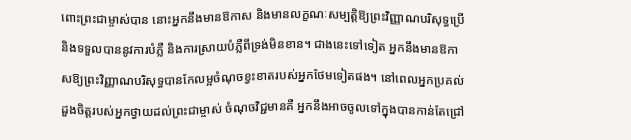ពោះព្រះជាម្ចាស់បាន នោះអ្នកនឹងមានឱកាស និងមានលក្ខណៈសម្បត្តិឱ្យព្រះវិញ្ញាណបរិសុទ្ធប្រើ និងទទួលបាននូវការបំភ្លឺ និងការស្រាយបំភ្លឺពីទ្រង់មិនខាន។ ជាងនេះទៅទៀត អ្នកនឹងមានឱកាសឱ្យព្រះវិញ្ញាណបរិសុទ្ធបានកែលម្អចំណុចខ្វះខាតរបស់អ្នកថែមទៀតផង។ នៅពេលអ្នកប្រគល់ដួងចិត្តរបស់អ្នកថ្វាយដល់ព្រះជាម្ចាស់ ចំណុចវិជ្ជមានគឺ អ្នកនឹងអាចចូលទៅក្នុងបានកាន់តែជ្រៅ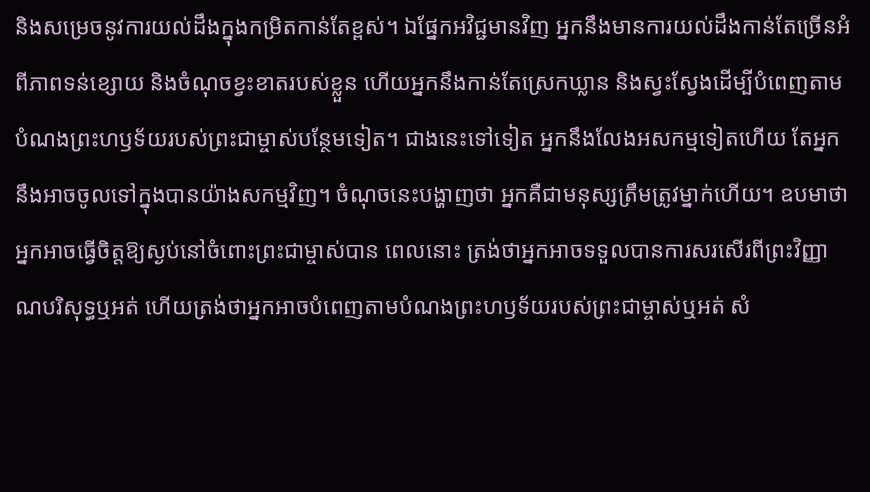និងសម្រេចនូវការយល់ដឹងក្នុងកម្រិតកាន់តែខ្ពស់។ ឯផ្នែកអវិជ្ជមានវិញ អ្នកនឹងមានការយល់ដឹងកាន់តែច្រើនអំពីភាពទន់ខ្សោយ និងចំណុចខ្វះខាតរបស់ខ្លួន ហើយអ្នកនឹងកាន់តែស្រេកឃ្លាន និងស្វះស្វែងដើម្បីបំពេញតាមបំណងព្រះហឫទ័យរបស់ព្រះជាម្ចាស់បន្ថែមទៀត។ ជាងនេះទៅទៀត អ្នកនឹងលែងអសកម្មទៀតហើយ តែអ្នកនឹងអាចចូលទៅក្នុងបានយ៉ាងសកម្មវិញ។ ចំណុចនេះបង្ហាញថា អ្នកគឺជាមនុស្សត្រឹមត្រូវម្នាក់ហើយ។ ឧបមាថា អ្នកអាចធ្វើចិត្តឱ្យស្ងប់នៅចំពោះព្រះជាម្ចាស់បាន ពេលនោះ ត្រង់ថាអ្នកអាចទទួលបានការសរសើរពីព្រះវិញ្ញាណបរិសុទ្ធឬអត់ ហើយត្រង់ថាអ្នកអាចបំពេញតាមបំណងព្រះហឫទ័យរបស់ព្រះជាម្ចាស់ឬអត់ សំ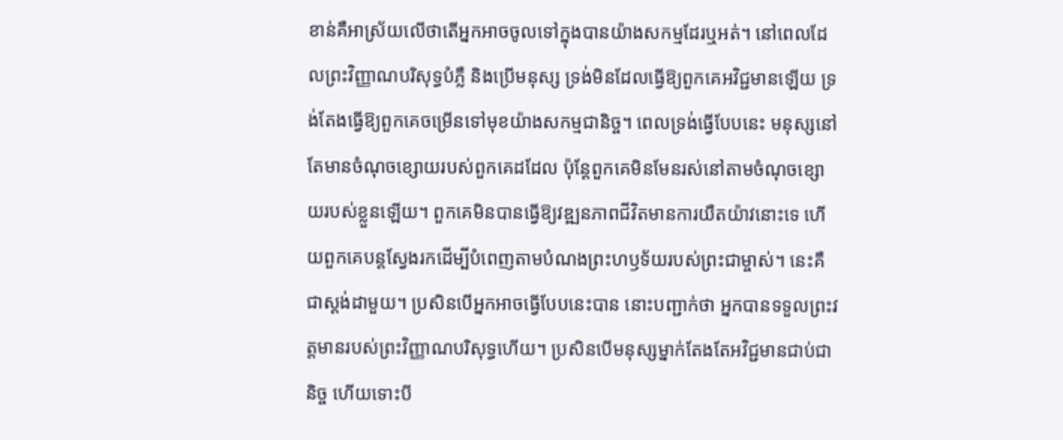ខាន់គឺអាស្រ័យលើថាតើអ្នកអាចចូលទៅក្នុងបានយ៉ាងសកម្មដែរឬអត់។ នៅពេលដែលព្រះវិញ្ញាណបរិសុទ្ធបំភ្លឺ និងប្រើមនុស្ស ទ្រង់មិនដែលធ្វើឱ្យពួកគេអវិជ្ជមានឡើយ ទ្រង់តែងធ្វើឱ្យពួកគេចម្រើនទៅមុខយ៉ាងសកម្មជានិច្ច។ ពេលទ្រង់ធ្វើបែបនេះ មនុស្សនៅតែមានចំណុចខ្សោយរបស់ពួកគេដដែល ប៉ុន្តែពួកគេមិនមែនរស់នៅតាមចំណុចខ្សោយរបស់ខ្លួនឡើយ។ ពួកគេមិនបានធ្វើឱ្យវឌ្ឍនភាពជីវិតមានការយឺតយ៉ាវនោះទេ ហើយពួកគេបន្តស្វែងរកដើម្បីបំពេញតាមបំណងព្រះហឫទ័យរបស់ព្រះជាម្ចាស់។ នេះគឺជាស្ដង់ដាមួយ។ ប្រសិនបើអ្នកអាចធ្វើបែបនេះបាន នោះបញ្ជាក់ថា អ្នកបានទទួលព្រះវត្តមានរបស់ព្រះវិញ្ញាណបរិសុទ្ធហើយ។ ប្រសិនបើមនុស្សម្នាក់តែងតែអវិជ្ជមានជាប់ជានិច្ច ហើយទោះបី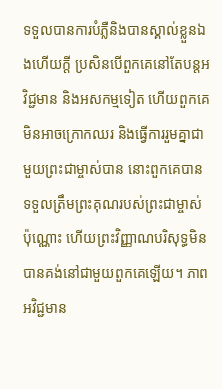ទទួលបានការបំភ្លឺនិងបានស្គាល់ខ្លួនឯងហើយក្ដី ប្រសិនបើពួកគេនៅតែបន្តអវិជ្ជមាន និងអសកម្មទៀត ហើយពួកគេមិនអាចក្រោកឈរ និងធ្វើការរួមគ្នាជាមួយព្រះជាម្ចាស់បាន នោះពួកគេបានទទួលត្រឹមព្រះគុណរបស់ព្រះជាម្ចាស់ប៉ុណ្ណោះ ហើយព្រះវិញ្ញាណបរិសុទ្ធមិនបានគង់នៅជាមួយពួកគេឡើយ។ ភាពអវិជ្ជមាន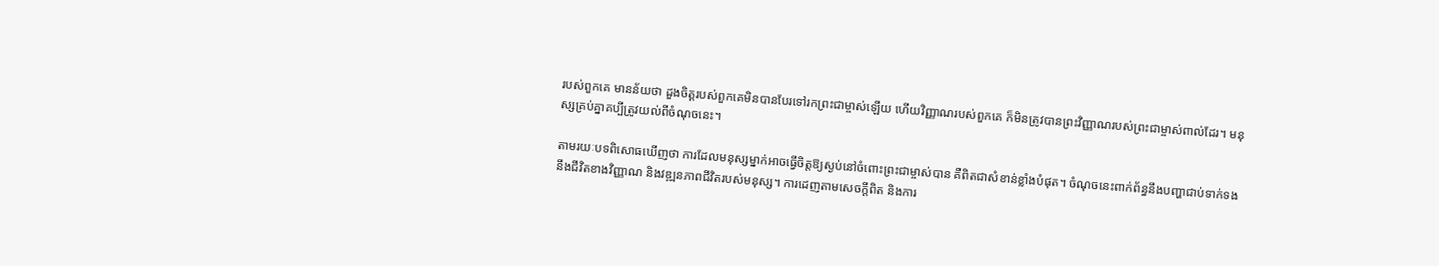របស់ពួកគេ មានន័យថា ដួងចិត្តរបស់ពួកគេមិនបានបែរទៅរកព្រះជាម្ចាស់ឡើយ ហើយវិញ្ញាណរបស់ពួកគេ ក៏មិនត្រូវបានព្រះវិញ្ញាណរបស់ព្រះជាម្ចាស់ពាល់ដែរ។ មនុស្សគ្រប់គ្នាគប្បីត្រូវយល់ពីចំណុចនេះ។

តាមរយៈបទពិសោធឃើញថា ការដែលមនុស្សម្នាក់អាចធ្វើចិត្តឱ្យស្ងប់នៅចំពោះព្រះជាម្ចាស់បាន គឺពិតជាសំខាន់ខ្លាំងបំផុត។ ចំណុចនេះពាក់ព័ន្ធនឹងបញ្ហាជាប់ទាក់ទងនឹងជីវិតខាងវិញ្ញាណ និងវឌ្ឍនភាពជីវិតរបស់មនុស្ស។ ការដេញតាមសេចក្តីពិត និងការ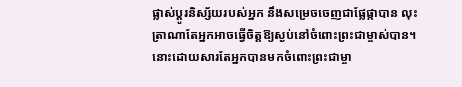ផ្លាស់ប្ដូរនិស្ស័យរបស់អ្នក នឹងសម្រេចចេញជាផ្លែផ្កាបាន លុះត្រាណាតែអ្នកអាចធ្វើចិត្តឱ្យស្ងប់នៅចំពោះព្រះជាម្ចាស់បាន។ នោះដោយសារតែអ្នកបានមកចំពោះព្រះជាម្ចា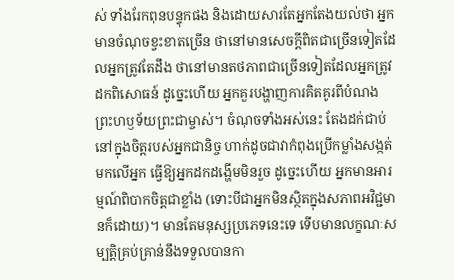ស់ ទាំងរែកពុនបន្ទុកផង និងដោយសារតែអ្នកតែងយល់ថា អ្នកមានចំណុចខ្វះខាតច្រើន ថានៅមានសេចក្តីពិតជាច្រើនទៀតដែលអ្នកត្រូវតែដឹង ថានៅមានតថភាពជាច្រើនទៀតដែលអ្នកត្រូវដកពិសោធន៍ ដូច្នេះហើយ អ្នកគួរបង្ហាញការគិតគូរពីបំណងព្រះហឫទ័យព្រះជាម្ចាស់។ ចំណុចទាំងអស់នេះ តែងដក់ជាប់នៅក្នុងចិត្តរបស់អ្នកជានិច្ច ហាក់ដូចជាវាកំពុងប្រើកម្លាំងសង្កត់មកលើអ្នក ធ្វើឱ្យអ្នកដកដង្ហើមមិនរួច ដូច្នេះហើយ អ្នកមានអារម្មណ៍ពិបាកចិត្តជាខ្លាំង (ទោះបីជាអ្នកមិនស្ថិតក្នុងសភាពអវិជ្ជមានក៏ដោយ)។ មានតែមនុស្សប្រភេទនេះទេ ទើបមានលក្ខណៈសម្បត្តិគ្រប់គ្រាន់នឹងទទួលបានកា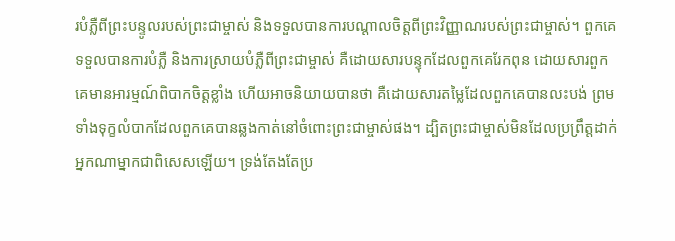របំភ្លឺពីព្រះបន្ទូលរបស់ព្រះជាម្ចាស់ និងទទួលបានការបណ្ដាលចិត្តពីព្រះវិញ្ញាណរបស់ព្រះជាម្ចាស់។ ពួកគេទទួលបានការបំភ្លឺ និងការស្រាយបំភ្លឺពីព្រះជាម្ចាស់ គឺដោយសារបន្ទុកដែលពួកគេរែកពុន ដោយសារពួកគេមានអារម្មណ៍ពិបាកចិត្តខ្លាំង ហើយអាចនិយាយបានថា គឺដោយសារតម្លៃដែលពួកគេបានលះបង់ ព្រមទាំងទុក្ខលំបាកដែលពួកគេបានឆ្លងកាត់នៅចំពោះព្រះជាម្ចាស់ផង។ ដ្បិតព្រះជាម្ចាស់មិនដែលប្រព្រឹត្តដាក់អ្នកណាម្នាកជាពិសេសឡើយ។ ទ្រង់តែងតែប្រ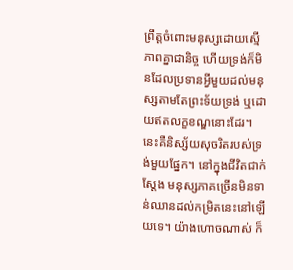ព្រឹត្តចំពោះមនុស្សដោយស្មើភាពគ្នាជានិច្ច ហើយទ្រង់ក៏មិនដែលប្រទានអ្វីមួយដល់មនុស្សតាមតែព្រះទ័យទ្រង់ ឬដោយឥតលក្ខខណ្ឌនោះដែរ។ នេះគឺនិស្ស័យសុចរិតរបស់ទ្រង់មួយផ្នែក។ នៅក្នុងជីវិតជាក់ស្តែង មនុស្សភាគច្រើនមិនទាន់ឈានដល់កម្រិតនេះនៅឡើយទេ។ យ៉ាងហោចណាស់ ក៏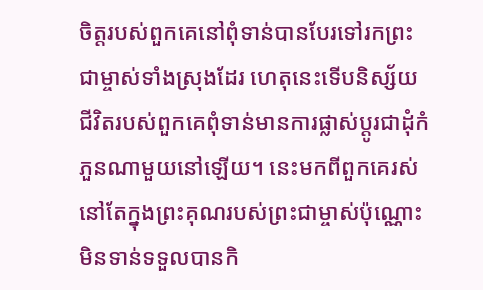ចិត្តរបស់ពួកគេនៅពុំទាន់បានបែរទៅរកព្រះជាម្ចាស់ទាំងស្រុងដែរ ហេតុនេះទើបនិស្ស័យជីវិតរបស់ពួកគេពុំទាន់មានការផ្លាស់ប្តូរជាដុំកំភួនណាមួយនៅឡើយ។ នេះមកពីពួកគេរស់នៅតែក្នុងព្រះគុណរបស់ព្រះជាម្ចាស់ប៉ុណ្ណោះ មិនទាន់ទទួលបានកិ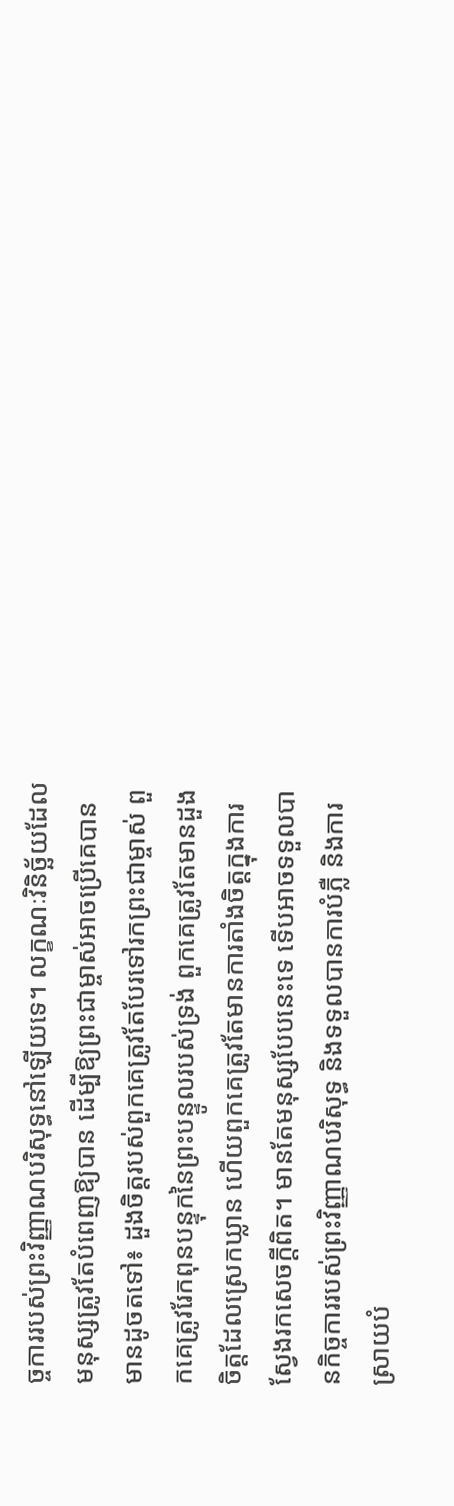ច្ចការរបស់ព្រះវិញ្ញាណបរិសុទ្ធនៅឡើយទេ។ លក្ខណៈវិនិច្ឆ័យដែលមនុស្សត្រូវតែបំពេញឱ្យបាន ដើម្បីឱ្យព្រះជាម្ចាស់អាចប្រើគេបាន មានដូចតទៅ៖ ដួងចិត្តរបស់ពួកគេត្រូវតែបែរទៅរកព្រះជាម្ចាស់ ពួកគេត្រូវរែកពុនបន្ទុកនៃព្រះបន្ទូលរបស់ទ្រង់ ពួកគេត្រូវតែមានដួងចិត្តដែលស្រេកឃ្លាន ហើយពួកគេត្រូវតែមានការតាំងចិត្តក្នុងការស្វែងរកសេចក្តីពិត។ មានតែមនុស្សបែបនេះទេ ទើបអាចទទួលបានកិច្ចការរបស់ព្រះវិញ្ញាណបរិសុទ្ធ និងទទួលបានការបំភ្លឺ និងការស្រាយបំ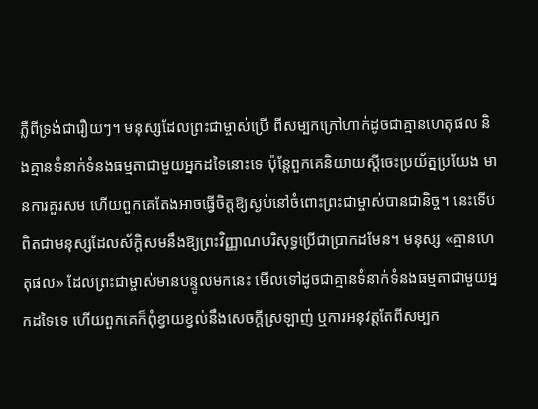ភ្លឺពីទ្រង់ជារឿយៗ។ មនុស្សដែលព្រះជាម្ចាស់ប្រើ ពីសម្បកក្រៅហាក់ដូចជាគ្មានហេតុផល និងគ្មានទំនាក់ទំនងធម្មតាជាមួយអ្នកដទៃនោះទេ ប៉ុន្តែពួកគេនិយាយស្ដីចេះប្រយ័ត្នប្រយែង មានការគួរសម ហើយពួកគេតែងអាចធ្វើចិត្តឱ្យស្ងប់នៅចំពោះព្រះជាម្ចាស់បានជានិច្ច។ នេះទើបពិតជាមនុស្សដែលស័ក្ដិសមនឹងឱ្យព្រះវិញ្ញាណបរិសុទ្ធប្រើជាប្រាកដមែន។ មនុស្ស «គ្មានហេតុផល» ដែលព្រះជាម្ចាស់មានបន្ទូលមកនេះ មើលទៅដូចជាគ្មានទំនាក់ទំនងធម្មតាជាមួយអ្នកដទៃទេ ហើយពួកគេក៏ពុំខ្វាយខ្វល់នឹងសេចក្តីស្រឡាញ់ ឬការអនុវត្តតែពីសម្បក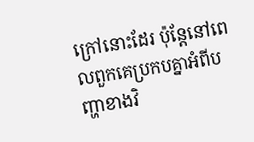ក្រៅនោះដែរ ប៉ុន្តែនៅពេលពួកគេប្រកបគ្នាអំពីបញ្ហាខាងវិ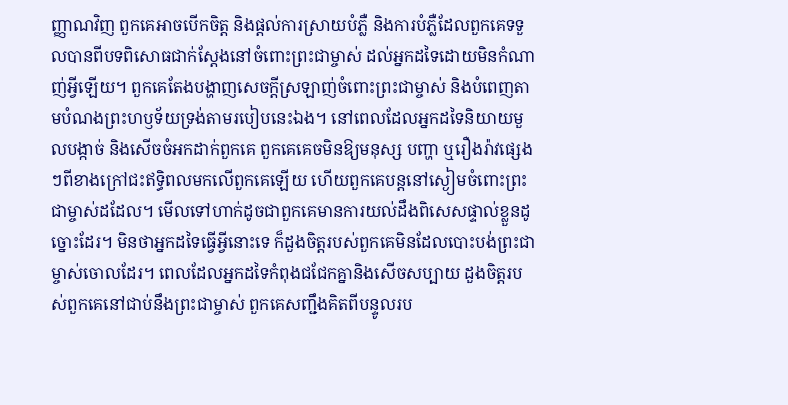ញ្ញាណវិញ ពួកគេអាចបើកចិត្ត និងផ្តល់ការស្រាយបំភ្លឺ និងការបំភ្លឺដែលពួកគេទទួលបានពីបទពិសោធជាក់ស្តែងនៅចំពោះព្រះជាម្ចាស់ ដល់អ្នកដទៃដោយមិនកំណាញ់អ្វីឡើយ។ ពួកគេតែងបង្ហាញសេចក្តីស្រឡាញ់ចំពោះព្រះជាម្ចាស់ និងបំពេញតាមបំណងព្រះហឫទ័យទ្រង់តាមរបៀបនេះឯង។ នៅពេលដែលអ្នកដទៃនិយាយមួលបង្កាច់ និងសើចចំអកដាក់ពួកគេ ពួកគេគេចមិនឱ្យមនុស្ស បញ្ហា ឬរឿងរ៉ាវផ្សេងៗពីខាងក្រៅជះឥទ្ធិពលមកលើពួកគេឡើយ ហើយពួកគេបន្តនៅស្ងៀមចំពោះព្រះជាម្ចាស់ដដែល។ មើលទៅហាក់ដូចជាពួកគេមានការយល់ដឹងពិសេសផ្ទាល់ខ្លួនដូច្នោះដែរ។ មិនថាអ្នកដទៃធ្វើអ្វីនោះទេ ក៏ដួងចិត្តរបស់ពួកគេមិនដែលបោះបង់ព្រះជាម្ចាស់ចោលដែរ។ ពេលដែលអ្នកដទៃកំពុងជជែកគ្នានិងសើចសប្បាយ ដួងចិត្តរបស់ពួកគេនៅជាប់នឹងព្រះជាម្ចាស់ ពួកគេសញ្ជឹងគិតពីបន្ទូលរប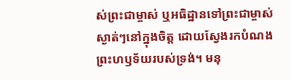ស់ព្រះជាម្ចាស់ ឬអធិដ្ឋានទៅព្រះជាម្ចាស់ស្ងាត់ៗនៅក្នុងចិត្ត ដោយស្វែងរកបំណងព្រះហឫទ័យរបស់ទ្រង់។ មនុ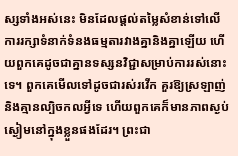ស្សទាំងអស់នេះ មិនដែលផ្ដល់តម្លៃសំខាន់ទៅលើការរក្សាទំនាក់ទំនងធម្មតារវាងគ្នានិងគ្នាឡើយ ហើយពួកគេដូចជាគ្នានទស្សនវិជ្ជាសម្រាប់ការរស់នោះទេ។ ពួកគេមើលទៅដូចជារស់រវើក គួរឱ្យស្រឡាញ់ និងគ្មានល្បិចកលអ្វីទេ ហើយពួកគេក៏មានភាពស្ងប់ស្ងៀមនៅក្នុងខ្លួនផងដែរ។ ព្រះជា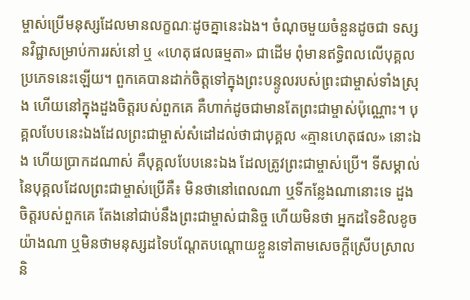ម្ចាស់ប្រើមនុស្សដែលមានលក្ខណៈដូចគ្នានេះឯង។ ចំណុចមួយចំនួនដូចជា ទស្សនវិជ្ជាសម្រាប់ការរស់នៅ ឬ «ហេតុផលធម្មតា» ជាដើម ពុំមានឥទ្ធិពលលើបុគ្គលប្រភេទនេះឡើយ។ ពួកគេបានដាក់ចិត្តទៅក្នុងព្រះបន្ទូលរបស់ព្រះជាម្ចាស់ទាំងស្រុង ហើយនៅក្នុងដួងចិត្តរបស់ពួកគេ គឺហាក់ដូចជាមានតែព្រះជាម្ចាស់ប៉ុណ្ណោះ។ បុគ្គលបែបនេះឯងដែលព្រះជាម្ចាស់សំដៅដល់ថាជាបុគ្គល «គ្មានហេតុផល» នោះឯង ហើយប្រាកដណាស់ គឺបុគ្គលបែបនេះឯង ដែលត្រូវព្រះជាម្ចាស់ប្រើ។ ទីសម្គាល់នៃបុគ្គលដែលព្រះជាម្ចាស់ប្រើគឺ៖ មិនថានៅពេលណា ឬទីកន្លែងណានោះទេ ដួងចិត្តរបស់ពួកគេ តែងនៅជាប់នឹងព្រះជាម្ចាស់ជានិច្ច ហើយមិនថា អ្នកដទៃខិលខូចយ៉ាងណា ឬមិនថាមនុស្សដទៃបណ្ដែតបណ្តោយខ្លួនទៅតាមសេចក្ដីស្រើបស្រាល និ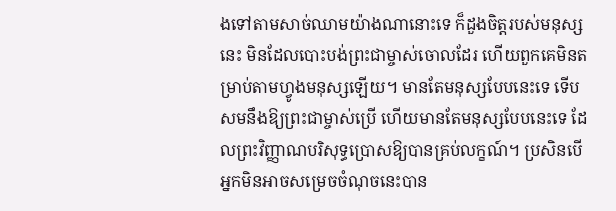ងទៅតាមសាច់ឈាមយ៉ាងណានោះទេ ក៏ដួងចិត្តរបស់មនុស្សនេះ មិនដែលបោះបង់ព្រះជាម្ចាស់ចោលដែរ ហើយពួកគេមិនតម្រាប់តាមហ្វូងមនុស្សឡើយ។ មានតែមនុស្សបែបនេះទេ ទើបសមនឹងឱ្យព្រះជាម្ចាស់ប្រើ ហើយមានតែមនុស្សបែបនេះទេ ដែលព្រះវិញ្ញាណបរិសុទ្ធប្រោសឱ្យបានគ្រប់លក្ខណ៍។ ប្រសិនបើអ្នកមិនអាចសម្រេចចំណុចនេះបាន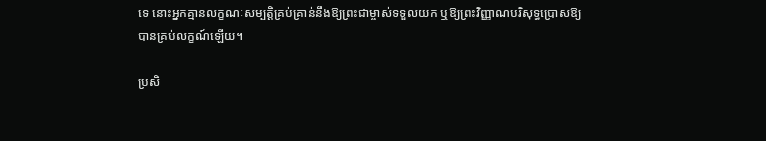ទេ នោះអ្នកគ្មានលក្ខណៈសម្បត្តិគ្រប់គ្រាន់នឹងឱ្យព្រះជាម្ចាស់ទទួលយក ឬឱ្យព្រះវិញ្ញាណបរិសុទ្ធប្រោសឱ្យបានគ្រប់លក្ខណ៍ឡើយ។

ប្រសិ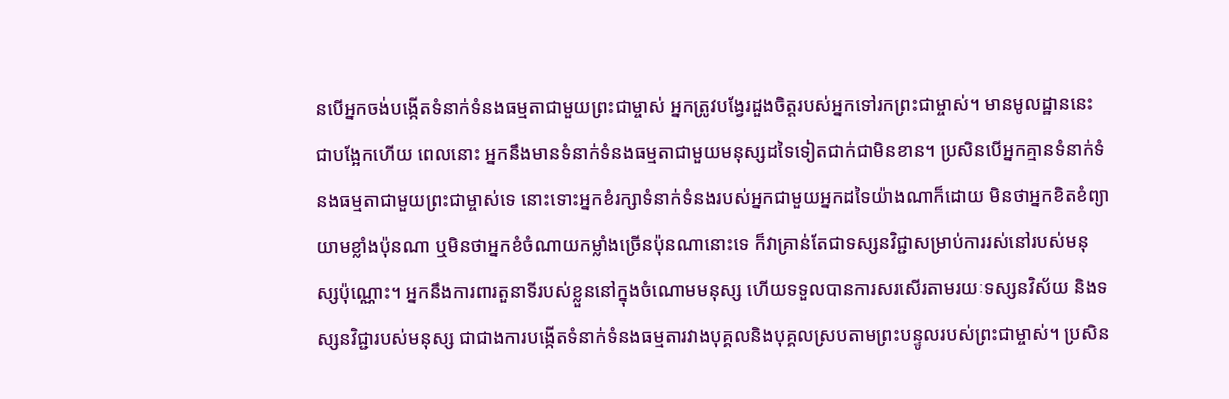នបើអ្នកចង់បង្កើតទំនាក់ទំនងធម្មតាជាមួយព្រះជាម្ចាស់ អ្នកត្រូវបង្វែរដួងចិត្តរបស់អ្នកទៅរកព្រះជាម្ចាស់។ មានមូលដ្ឋាននេះជាបង្អែកហើយ ពេលនោះ អ្នកនឹងមានទំនាក់ទំនងធម្មតាជាមួយមនុស្សដទៃទៀតជាក់ជាមិនខាន។ ប្រសិនបើអ្នកគ្មានទំនាក់ទំនងធម្មតាជាមួយព្រះជាម្ចាស់ទេ នោះទោះអ្នកខំរក្សាទំនាក់ទំនងរបស់អ្នកជាមួយអ្នកដទៃយ៉ាងណាក៏ដោយ មិនថាអ្នកខិតខំព្យាយាមខ្លាំងប៉ុនណា ឬមិនថាអ្នកខំចំណាយកម្លាំងច្រើនប៉ុនណានោះទេ ក៏វាគ្រាន់តែជាទស្សនវិជ្ជាសម្រាប់ការរស់នៅរបស់មនុស្សប៉ុណ្ណោះ។ អ្នកនឹងការពារតួនាទីរបស់ខ្លួននៅក្នុងចំណោមមនុស្ស ហើយទទួលបានការសរសើរតាមរយៈទស្សនវិស័យ និងទស្សនវិជ្ជារបស់មនុស្ស ជាជាងការបង្កើតទំនាក់ទំនងធម្មតារវាងបុគ្គលនិងបុគ្គលស្របតាមព្រះបន្ទូលរបស់ព្រះជាម្ចាស់។ ប្រសិន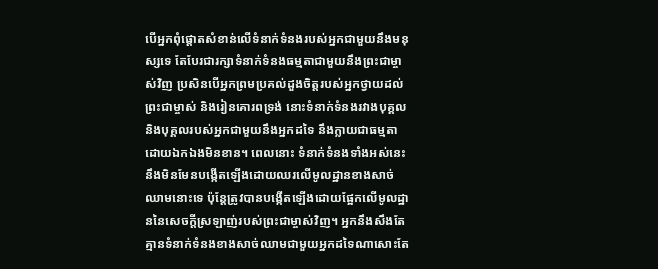បើអ្នកពុំផ្តោតសំខាន់លើទំនាក់ទំនងរបស់អ្នកជាមួយនឹងមនុស្សទេ តែបែរជារក្សាទំនាក់ទំនងធម្មតាជាមួយនឹងព្រះជាម្ចាស់វិញ ប្រសិនបើអ្នកព្រមប្រគល់ដួងចិត្តរបស់អ្នកថ្វាយដល់ព្រះជាម្ចាស់ និងរៀនគោរពទ្រង់ នោះទំនាក់ទំនងរវាងបុគ្គលនិងបុគ្គលរបស់អ្នកជាមួយនឹងអ្នកដទៃ នឹងក្លាយជាធម្មតាដោយឯកឯងមិនខាន។ ពេលនោះ ទំនាក់ទំនងទាំងអស់នេះ នឹងមិនមែនបង្កើតឡើងដោយឈរលើមូលដ្ឋានខាងសាច់ឈាមនោះទេ ប៉ុន្តែត្រូវបានបង្កើតឡើងដោយផ្អែកលើមូលដ្ឋាននៃសេចក្តីស្រឡាញ់របស់ព្រះជាម្ចាស់វិញ។ អ្នកនឹងសឹងតែគ្មានទំនាក់ទំនងខាងសាច់ឈាមជាមួយអ្នកដទៃណាសោះតែ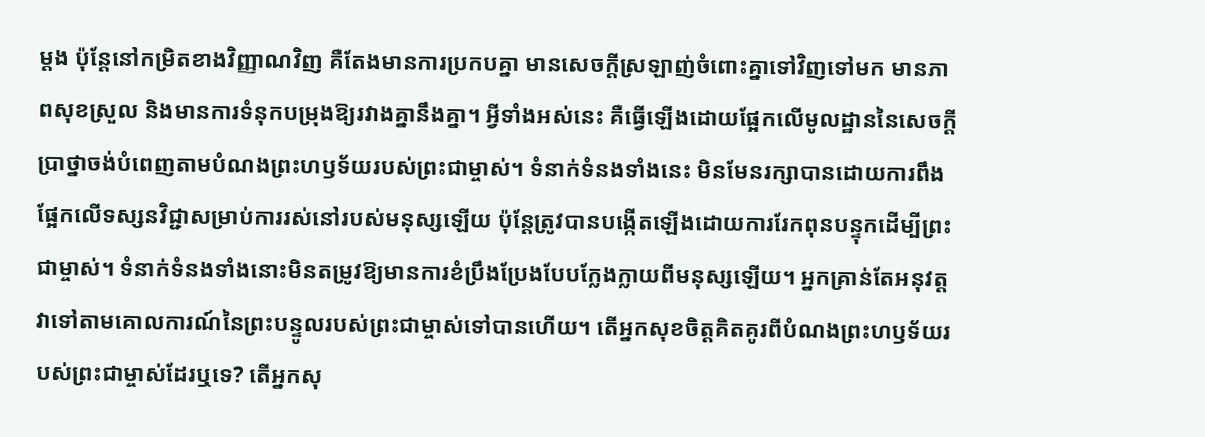ម្ដង ប៉ុន្តែនៅកម្រិតខាងវិញ្ញាណវិញ គឺតែងមានការប្រកបគ្នា មានសេចក្តីស្រឡាញ់ចំពោះគ្នាទៅវិញទៅមក មានភាពសុខស្រួល និងមានការទំនុកបម្រុងឱ្យរវាងគ្នានឹងគ្នា។ អ្វីទាំងអស់នេះ គឺធ្វើឡើងដោយផ្អែកលើមូលដ្ឋាននៃសេចក្ដីប្រាថ្នាចង់បំពេញតាមបំណងព្រះហឫទ័យរបស់ព្រះជាម្ចាស់។ ទំនាក់ទំនងទាំងនេះ មិនមែនរក្សាបានដោយការពឹងផ្អែកលើទស្សនវិជ្ជាសម្រាប់ការរស់នៅរបស់មនុស្សឡើយ ប៉ុន្តែត្រូវបានបង្កើតឡើងដោយការរែកពុនបន្ទុកដើម្បីព្រះជាម្ចាស់។ ទំនាក់ទំនងទាំងនោះមិនតម្រូវឱ្យមានការខំប្រឹងប្រែងបែបក្លែងក្លាយពីមនុស្សឡើយ។ អ្នកគ្រាន់តែអនុវត្តវាទៅតាមគោលការណ៍នៃព្រះបន្ទូលរបស់ព្រះជាម្ចាស់ទៅបានហើយ។ តើអ្នកសុខចិត្តគិតគូរពីបំណងព្រះហឫទ័យរបស់ព្រះជាម្ចាស់ដែរឬទេ? តើអ្នកសុ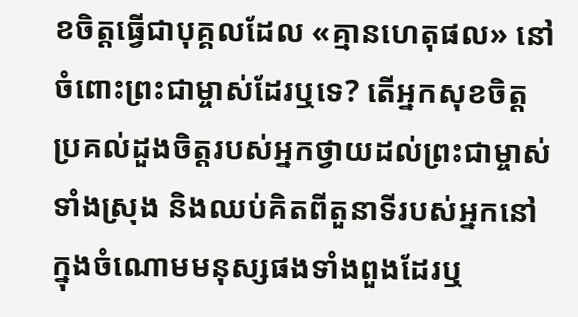ខចិត្តធ្វើជាបុគ្គលដែល «គ្មានហេតុផល» នៅចំពោះព្រះជាម្ចាស់ដែរឬទេ? តើអ្នកសុខចិត្តប្រគល់ដួងចិត្តរបស់អ្នកថ្វាយដល់ព្រះជាម្ចាស់ទាំងស្រុង និងឈប់គិតពីតួនាទីរបស់អ្នកនៅក្នុងចំណោមមនុស្សផងទាំងពួងដែរឬ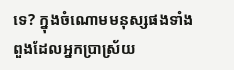ទេ? ក្នុងចំណោមមនុស្សផងទាំងពួងដែលអ្នកប្រាស្រ័យ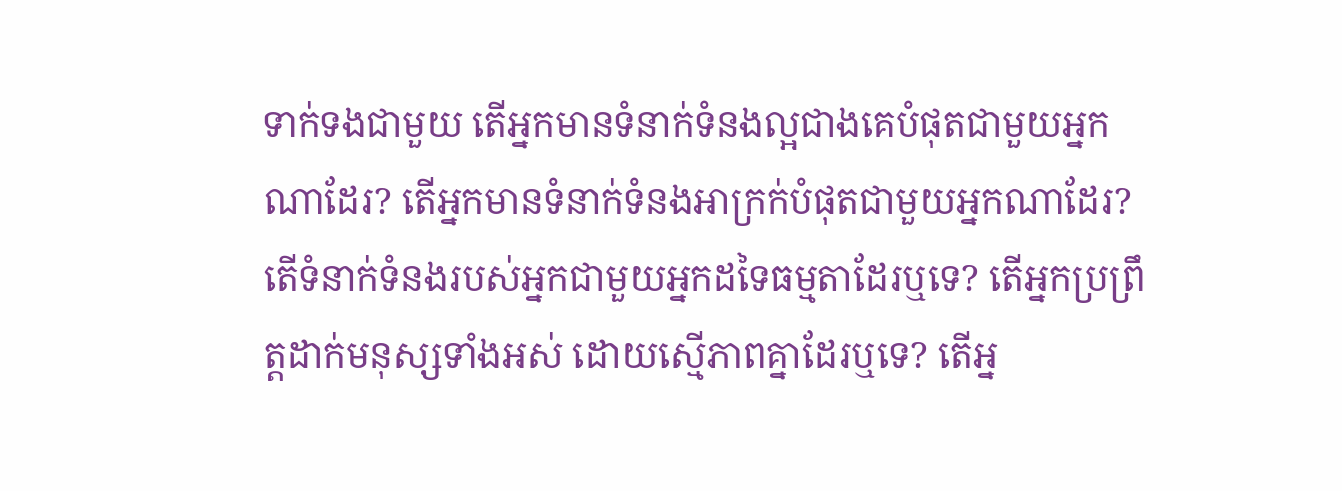ទាក់ទងជាមួយ តើអ្នកមានទំនាក់ទំនងល្អជាងគេបំផុតជាមួយអ្នកណាដែរ? តើអ្នកមានទំនាក់ទំនងអាក្រក់បំផុតជាមួយអ្នកណាដែរ? តើទំនាក់ទំនងរបស់អ្នកជាមួយអ្នកដទៃធម្មតាដែរឬទេ? តើអ្នកប្រព្រឹត្តដាក់មនុស្សទាំងអស់ ដោយស្មើភាពគ្នាដែរឬទេ? តើអ្ន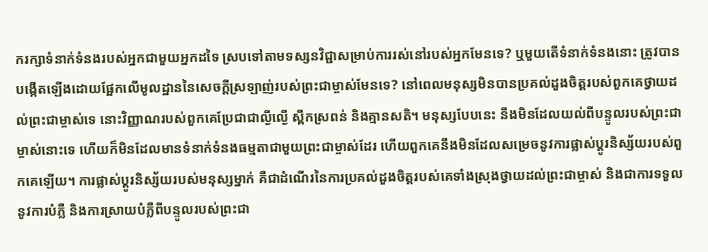ករក្សាទំនាក់ទំនងរបស់អ្នកជាមួយអ្នកដទៃ ស្របទៅតាមទស្សនវិជ្ជាសម្រាប់ការរស់នៅរបស់អ្នកមែនទេ? ឬមួយតើទំនាក់ទំនងនោះ ត្រូវបានបង្កើតឡើងដោយផ្អែកលើមូលដ្ឋាននៃសេចក្តីស្រឡាញ់របស់ព្រះជាម្ចាស់មែនទេ? នៅពេលមនុស្សមិនបានប្រគល់ដួងចិត្តរបស់ពួកគេថ្វាយដល់ព្រះជាម្ចាស់ទេ នោះវិញ្ញាណរបស់ពួកគេប្រែជាជាល្ងីល្ងើ ស្ពឹកស្រពន់ និងគ្មានសតិ។ មនុស្សបែបនេះ នឹងមិនដែលយល់ពីបន្ទូលរបស់ព្រះជាម្ចាស់នោះទេ ហើយក៏មិនដែលមានទំនាក់ទំនងធម្មតាជាមួយព្រះជាម្ចាស់ដែរ ហើយពួកគេនឹងមិនដែលសម្រេចនូវការផ្លាស់ប្ដូរនិស្ស័យរបស់ពួកគេឡើយ។ ការផ្លាស់ប្តូរនិស្ស័យរបស់មនុស្សម្នាក់ គឺជាដំណើរនៃការប្រគល់ដួងចិត្តរបស់គេទាំងស្រុងថ្វាយដល់ព្រះជាម្ចាស់ និងជាការទទួលនូវការបំភ្លឺ និងការស្រាយបំភ្លឺពីបន្ទូលរបស់ព្រះជា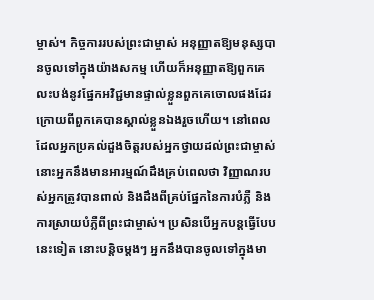ម្ចាស់។ កិច្ចការរបស់ព្រះជាម្ចាស់ អនុញ្ញាតឱ្យមនុស្សបានចូលទៅក្នុងយ៉ាងសកម្ម ហើយក៏អនុញ្ញាតឱ្យពួកគេលះបង់នូវផ្នែកអវិជ្ជមានផ្ទាល់ខ្លួនពួកគេចោលផងដែរ ក្រោយពីពួកគេបានស្គាល់ខ្លួនឯងរួចហើយ។ នៅពេលដែលអ្នកប្រគល់ដួងចិត្តរបស់អ្នកថ្វាយដល់ព្រះជាម្ចាស់ នោះអ្នកនឹងមានអារម្មណ៍ដឹងគ្រប់ពេលថា វិញ្ញាណរបស់អ្នកត្រូវបានពាល់ និងដឹងពីគ្រប់ផ្នែកនៃការបំភ្លឺ និងការស្រាយបំភ្លឺពីព្រះជាម្ចាស់។ ប្រសិនបើអ្នកបន្តធ្វើបែបនេះទៀត នោះបន្តិចម្ដងៗ អ្នកនឹងបានចូលទៅក្នុងមា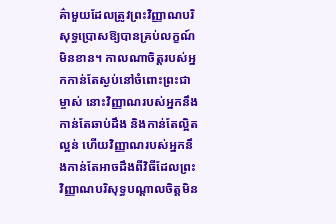គ៌ាមួយដែលត្រូវព្រះវិញ្ញាណបរិសុទ្ធប្រោសឱ្យបានគ្រប់លក្ខណ៍មិនខាន។ កាលណាចិត្តរបស់អ្នកកាន់តែស្ងប់នៅចំពោះព្រះជាម្ចាស់ នោះវិញ្ញាណរបស់អ្នកនឹងកាន់តែឆាប់ដឹង និងកាន់តែល្អិតល្អន់ ហើយវិញ្ញាណរបស់អ្នកនឹងកាន់តែអាចដឹងពីវិធីដែលព្រះវិញ្ញាណបរិសុទ្ធបណ្ដាលចិត្តមិន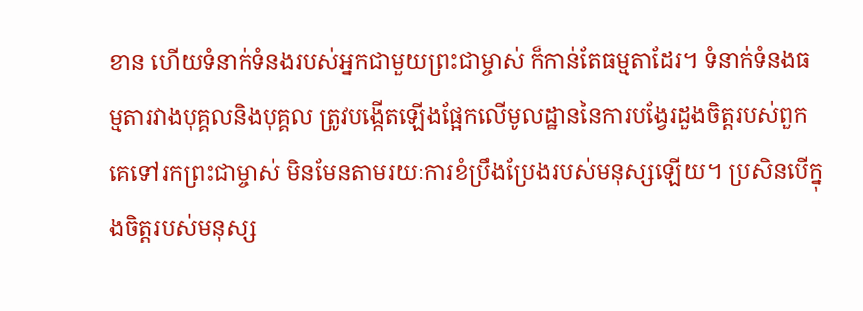ខាន ហើយទំនាក់ទំនងរបស់អ្នកជាមួយព្រះជាម្ចាស់ ក៏កាន់តែធម្មតាដែរ។ ទំនាក់ទំនងធម្មតារវាងបុគ្គលនិងបុគ្គល ត្រូវបង្កើតឡើងផ្អែកលើមូលដ្ឋាននៃការបង្វែរដួងចិត្តរបស់ពួកគេទៅរកព្រះជាម្ចាស់ មិនមែនតាមរយៈការខំប្រឹងប្រែងរបស់មនុស្សឡើយ។ ប្រសិនបើក្នុងចិត្តរបស់មនុស្ស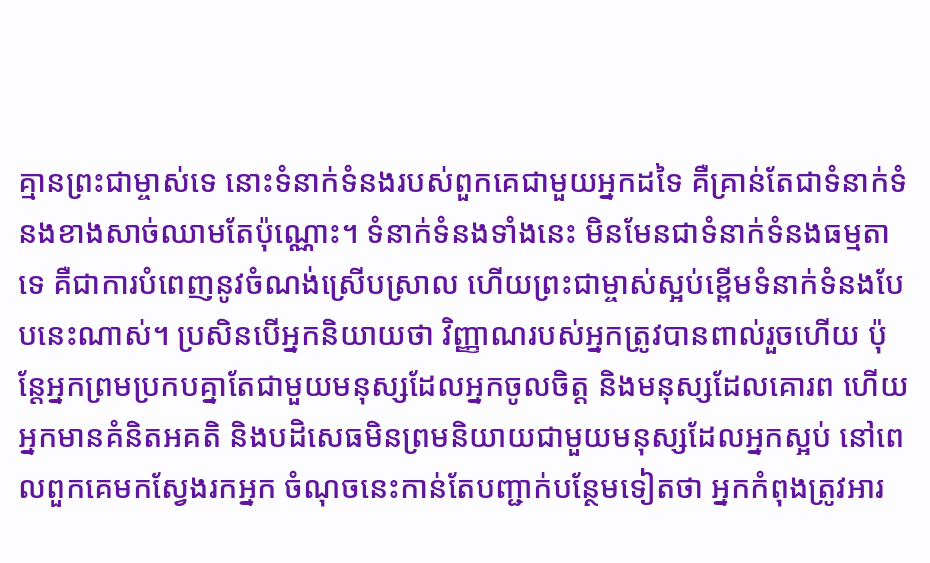គ្មានព្រះជាម្ចាស់ទេ នោះទំនាក់ទំនងរបស់ពួកគេជាមួយអ្នកដទៃ គឺគ្រាន់តែជាទំនាក់ទំនងខាងសាច់ឈាមតែប៉ុណ្ណោះ។ ទំនាក់ទំនងទាំងនេះ មិនមែនជាទំនាក់ទំនងធម្មតាទេ គឺជាការបំពេញនូវចំណង់ស្រើបស្រាល ហើយព្រះជាម្ចាស់ស្អប់ខ្ពើមទំនាក់ទំនងបែបនេះណាស់។ ប្រសិនបើអ្នកនិយាយថា វិញ្ញាណរបស់អ្នកត្រូវបានពាល់រួចហើយ ប៉ុន្តែអ្នកព្រមប្រកបគ្នាតែជាមួយមនុស្សដែលអ្នកចូលចិត្ត និងមនុស្សដែលគោរព ហើយអ្នកមានគំនិតអគតិ និងបដិសេធមិនព្រមនិយាយជាមួយមនុស្សដែលអ្នកស្អប់ នៅពេលពួកគេមកស្វែងរកអ្នក ចំណុចនេះកាន់តែបញ្ជាក់បន្ថែមទៀតថា អ្នកកំពុងត្រូវអារ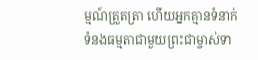ម្មណ៍ត្រួតត្រា ហើយអ្នកគ្មានទំនាក់ទំនងធម្មតាជាមួយព្រះជាម្ចាស់ទា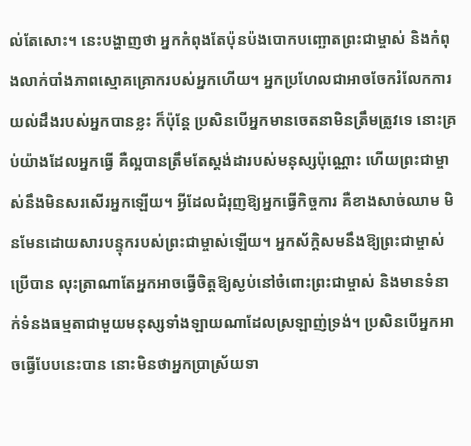ល់តែសោះ។ នេះបង្ហាញថា អ្នកកំពុងតែប៉ុនប៉ងបោកបញ្ឆោតព្រះជាម្ចាស់ និងកំពុងលាក់បាំងភាពស្មោគគ្រោករបស់អ្នកហើយ។ អ្នកប្រហែលជាអាចចែករំលែកការយល់ដឹងរបស់អ្នកបានខ្លះ ក៏ប៉ុន្តែ ប្រសិនបើអ្នកមានចេតនាមិនត្រឹមត្រូវទេ នោះគ្រប់យ៉ាងដែលអ្នកធ្វើ គឺល្អបានត្រឹមតែស្ដង់ដារបស់មនុស្សប៉ុណ្ណោះ ហើយព្រះជាម្ចាស់នឹងមិនសរសើរអ្នកឡើយ។ អ្វីដែលជំរុញឱ្យអ្នកធ្វើកិច្ចការ គឺខាងសាច់ឈាម មិនមែនដោយសារបន្ទុករបស់ព្រះជាម្ចាស់ឡើយ។ អ្នកស័ក្តិសមនឹងឱ្យព្រះជាម្ចាស់ប្រើបាន លុះត្រាណាតែអ្នកអាចធ្វើចិត្តឱ្យស្ងប់នៅចំពោះព្រះជាម្ចាស់ និងមានទំនាក់ទំនងធម្មតាជាមួយមនុស្សទាំងឡាយណាដែលស្រឡាញ់ទ្រង់។ ប្រសិនបើអ្នកអាចធ្វើបែបនេះបាន នោះមិនថាអ្នកប្រាស្រ័យទា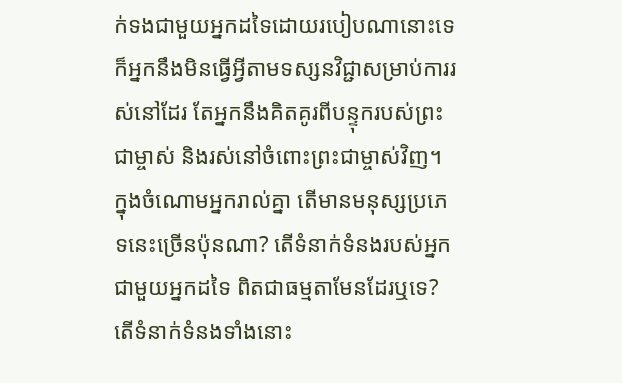ក់ទងជាមួយអ្នកដទៃដោយរបៀបណានោះទេ ក៏អ្នកនឹងមិនធ្វើអ្វីតាមទស្សនវិជ្ជាសម្រាប់ការរស់នៅដែរ តែអ្នកនឹងគិតគូរពីបន្ទុករបស់ព្រះជាម្ចាស់ និងរស់នៅចំពោះព្រះជាម្ចាស់វិញ។ ក្នុងចំណោមអ្នករាល់គ្នា តើមានមនុស្សប្រភេទនេះច្រើនប៉ុនណា? តើទំនាក់ទំនងរបស់អ្នកជាមួយអ្នកដទៃ ពិតជាធម្មតាមែនដែរឬទេ? តើទំនាក់ទំនងទាំងនោះ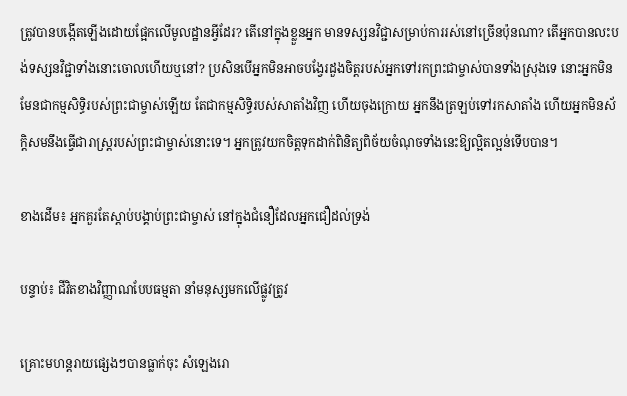ត្រូវបានបង្កើតឡើងដោយផ្អែកលើមូលដ្ឋានអ្វីដែរ? តើនៅក្នុងខ្លួនអ្នក មានទស្សនវិជ្ជាសម្រាប់ការរស់នៅច្រើនប៉ុនណា? តើអ្នកបានលះបង់ទស្សនវិជ្ជាទាំងនោះចោលហើយឬនៅ? ប្រសិនបើអ្នកមិនអាចបង្វែរដួងចិត្តរបស់អ្នកទៅរកព្រះជាម្ចាស់បានទាំងស្រុងទេ នោះអ្នកមិនមែនជាកម្មសិទ្ធិរបស់ព្រះជាម្ចាស់ឡើយ តែជាកម្មសិទ្ធិរបស់សាតាំងវិញ ហើយចុងក្រោយ អ្នកនឹងត្រឡប់ទៅរកសាតាំង ហើយអ្នកមិនស័ក្តិសមនឹងធ្វើជារាស្រ្តរបស់ព្រះជាម្ចាស់នោះទេ។ អ្នកត្រូវយកចិត្តទុកដាក់ពិនិត្យពិច័យចំណុចទាំងនេះឱ្យល្អិតល្អន់ទើបបាន។

ខាងដើម៖ អ្នកគួរតែស្ដាប់បង្គាប់ព្រះជាម្ចាស់ នៅក្នុងជំនឿដែលអ្នកជឿដល់ទ្រង់

បន្ទាប់៖ ជីវិតខាងវិញ្ញាណបែបធម្មតា នាំមនុស្សមកលើផ្លូវត្រូវ

គ្រោះមហន្តរាយផ្សេងៗបានធ្លាក់ចុះ សំឡេងរោ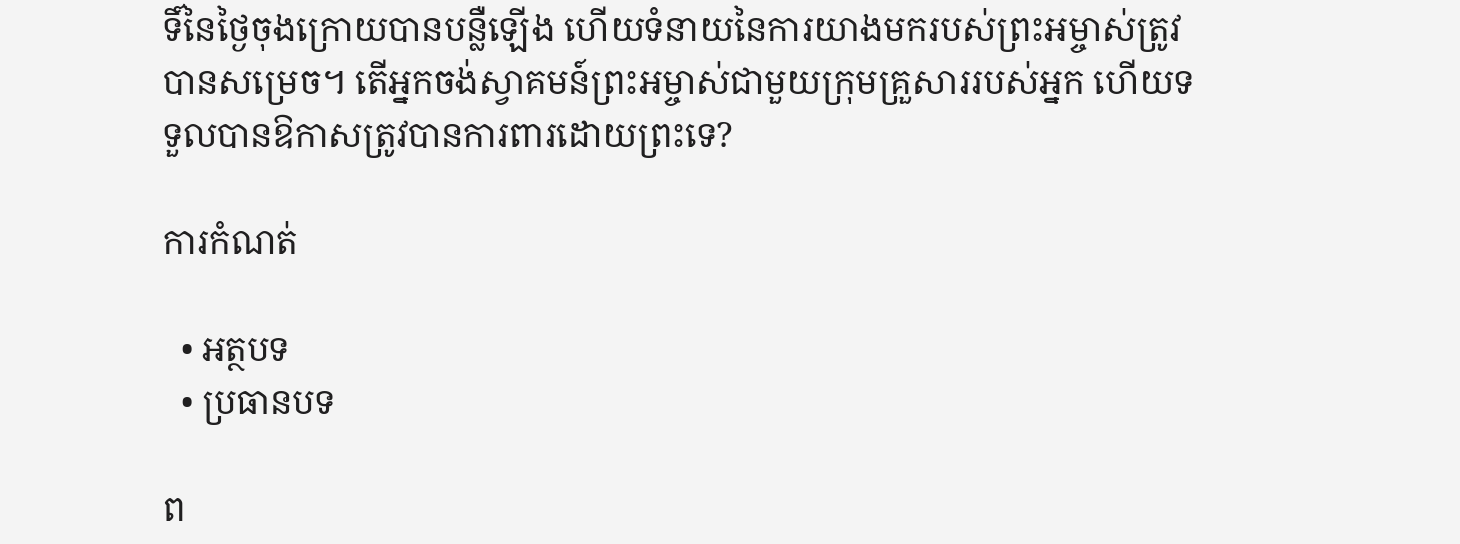ទិ៍នៃថ្ងៃចុងក្រោយបានបន្លឺឡើង ហើយទំនាយនៃការយាងមករបស់ព្រះអម្ចាស់ត្រូវបានសម្រេច។ តើអ្នកចង់ស្វាគមន៍ព្រះអម្ចាស់ជាមួយក្រុមគ្រួសាររបស់អ្នក ហើយទទួលបានឱកាសត្រូវបានការពារដោយព្រះទេ?

ការកំណត់

  • អត្ថបទ
  • ប្រធានបទ

ព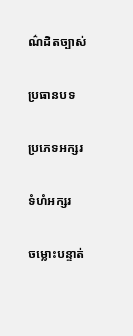ណ៌ដិតច្បាស់

ប្រធានបទ

ប្រភេទអក្សរ

ទំហំអក្សរ

ចម្លោះបន្ទាត់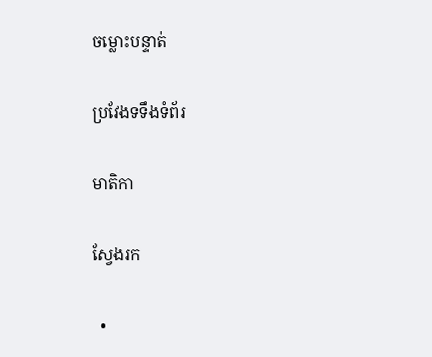ចម្លោះបន្ទាត់

ប្រវែងទទឹងទំព័រ

មាតិកា

ស្វែងរក

  •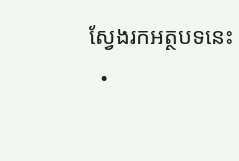ស្វែងរកអត្ថបទនេះ
  •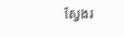ស្វែងរ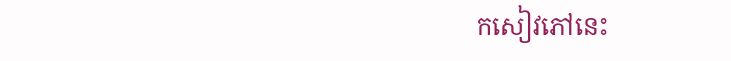កសៀវភៅនេះ